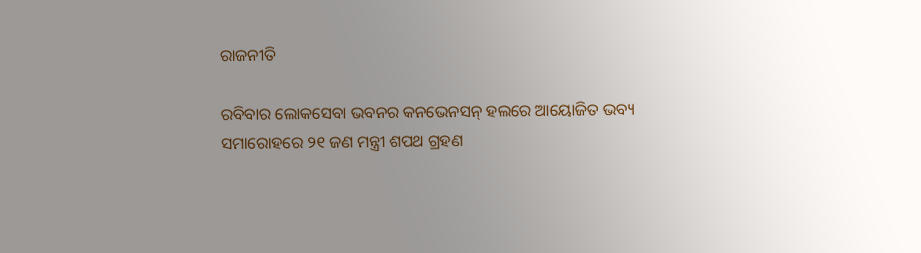ରାଜନୀତି

ରବିବାର ଲୋକସେବା ଭବନର କନଭେନସନ୍ ହଲରେ ଆୟୋଜିତ ଭବ୍ୟ ସମାରୋହରେ ୨୧ ଜଣ ମନ୍ତ୍ରୀ ଶପଥ ଗ୍ରହଣ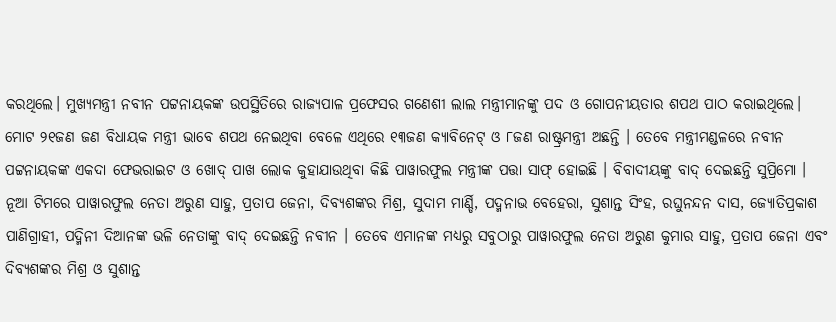କରଥିଲେ। ମୁଖ୍ୟମନ୍ତ୍ରୀ ନବୀନ ପଟ୍ଟନାୟକଙ୍କ ଉପସ୍ଥିତିରେ ରାଜ୍ୟପାଳ ପ୍ରଫେସର ଗଣେଶୀ ଲାଲ ମନ୍ତ୍ରୀମାନଙ୍କୁ ପଦ ଓ ଗୋପନୀୟତାର ଶପଥ ପାଠ କରାଇଥିଲେ। ମୋଟ ୨୧ଜଣ ଜଣ ବିଧାୟକ ମନ୍ତ୍ରୀ ଭାବେ ଶପଥ ନେଇଥିବା ବେଳେ ଏଥିରେ ୧୩ଜଣ କ୍ୟାବିନେଟ୍ ଓ ୮ଜଣ ରାଷ୍ଟ୍ରମନ୍ତ୍ରୀ ଅଛନ୍ତି । ତେବେ ମନ୍ତ୍ରୀମଣ୍ଡଳରେ ନବୀନ ପଟ୍ଟନାୟକଙ୍କ ଏକଦା ଫେଭରାଇଟ ଓ ଖୋଦ୍ ପାଖ ଲୋକ କୁହାଯାଉଥିବା କିଛି ପାୱାରଫୁଲ ମନ୍ତ୍ରୀଙ୍କ ପତ୍ତା ସାଫ୍ ହୋଇଛି । ବିବାଦୀୟଙ୍କୁ ବାଦ୍ ଦେଇଛନ୍ତି ସୁପ୍ରିମୋ ।
ନୂଆ ଟିମରେ ପାୱାରଫୁଲ ନେତା ଅରୁଣ ସାହୁ, ପ୍ରତାପ ଜେନା, ଦିବ୍ୟଶଙ୍କର ମିଶ୍ର, ସୁଦାମ ମାର୍ଣ୍ଡି, ପଦ୍ମନାଭ ବେହେରା, ସୁଶାନ୍ତ ସିଂହ, ରଘୁନନ୍ଦନ ଦାସ, ଜ୍ୟୋତିପ୍ରକାଶ ପାଣିଗ୍ରାହୀ, ପଦ୍ମିନୀ ଦିଆନଙ୍କ ଭଳି ନେତାଙ୍କୁ ବାଦ୍ ଦେଇଛନ୍ତି ନବୀନ । ତେବେ ଏମାନଙ୍କ ମଧ୍ୟରୁ ସବୁଠାରୁ ପାୱାରଫୁଲ ନେତା ଅରୁଣ କୁମାର ସାହୁ, ପ୍ରତାପ ଜେନା ଏବଂ ଦିବ୍ୟଶଙ୍କର ମିଶ୍ର ଓ ସୁଶାନ୍ତ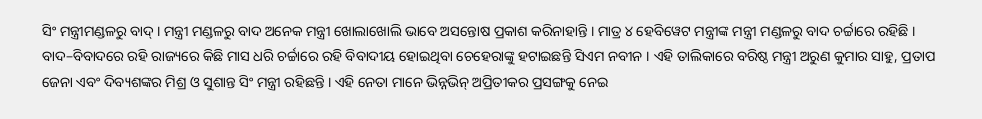ସିଂ ମନ୍ତ୍ରୀମଣ୍ଡଳରୁ ବାଦ୍ । ମନ୍ତ୍ରୀ ମଣ୍ଡଳରୁ ବାଦ ଅନେକ ମନ୍ତ୍ରୀ ଖୋଲାଖୋଲି ଭାବେ ଅସନ୍ତୋଷ ପ୍ରକାଶ କରିନାହାନ୍ତି । ମାତ୍ର ୪ ହେବିୱେଟ ମନ୍ତ୍ରୀଙ୍କ ମନ୍ତ୍ରୀ ମଣ୍ଡଳରୁ ବାଦ ଚର୍ଚ୍ଚାରେ ରହିଛି ।
ବାଦ–ବିବାଦରେ ରହି ରାଜ୍ୟରେ କିଛି ମାସ ଧରି ଚର୍ଚ୍ଚାରେ ରହି ବିବାଦୀୟ ହୋଇଥିବା ଚେହେରାଙ୍କୁ ହଟାଇଛନ୍ତି ସିଏମ ନବୀନ । ଏହି ତାଲିକାରେ ବରିଷ୍ଠ ମନ୍ତ୍ରୀ ଅରୁଣ କୁମାର ସାହୁ, ପ୍ରତାପ ଜେନା ଏବଂ ଦିବ୍ୟଶଙ୍କର ମିଶ୍ର ଓ ସୁଶାନ୍ତ ସିଂ ମନ୍ତ୍ରୀ ରହିଛନ୍ତି । ଏହି ନେତା ମାନେ ଭିନ୍ନଭିନ୍ ଅପ୍ରିତୀକର ପ୍ରସଙ୍ଗକୁ ନେଇ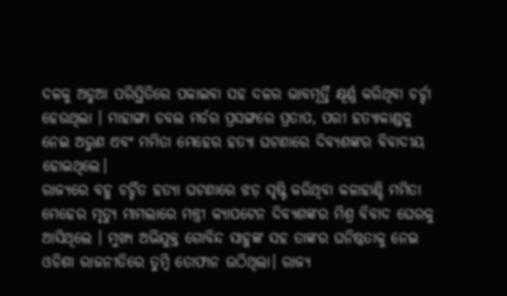ଦଳକୁ ଅଡୁଆ ପରିସ୍ଥିତିରେ ପକାଇବା ସହ ଦଳର ଭାବମୂର୍ତ୍ତି କ୍ଷୂର୍ଣ୍ଣ କରିଥିବା ଚର୍ଚ୍ଚା ହେଉଥିଲା । ମାହାଙ୍ଗା ଡବଲ ମର୍ଡର ପ୍ରସଙ୍ଗରେ ପ୍ରତାପ, ପରୀ ହତ୍ୟାକାଣ୍ଡକୁ ନେଇ ଅରୁଣ ଏବଂ ମମିତା ମେହେର ହତ୍ୟା ଘଟଣାରେ ଦିବ୍ୟଶଙ୍କର ବିବାଦୀୟ ହୋଇଥିଲେ।
ରାଜ୍ଯରେ ବହୁ ଚର୍ଚ୍ଚିତ ହତ୍ଯା ଘଟଣାରେ ଝଡ଼ ସୃଷ୍ଟି କରିଥିବା କଳାହାଣ୍ଡି ମମିତା ମେହେର ମୃତ୍ୟୁ ମାମଲାରେ ମନ୍ତ୍ରୀ କ୍ଯାପଟେନ ଦିବ୍ୟଶଙ୍କର ମିଶ୍ର ବିବାଦ ଘେରକୁ ଆସିଥିଲେ । ମୁଖ୍ୟ ଅଭିଯୁକ୍ତ ଗୋବିନ୍ଦ ସାହୁଙ୍କ ସହ ତାଙ୍କର ଘନିଷ୍ଠତାକୁ ନେଇ ଓଡିଶା ରାଜନୀତିରେ ତୁମ୍ବି ତୋଫାନ ଉଠିଥିଲା। ରାଜ୍ଯ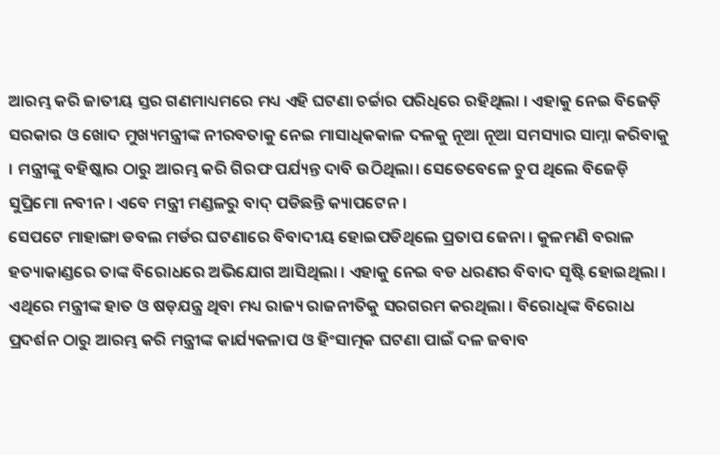ଆରମ୍ଭ କରି ଜାତୀୟ ସ୍ତର ଗଣମାଧ୍ୟମରେ ମଧ୍ୟ ଏହି ଘଟଣା ଚର୍ଚ୍ଚାର ପରିଧିରେ ରହିଥିଲା । ଏହାକୁ ନେଇ ବିଜେଡ଼ି ସରକାର ଓ ଖୋଦ ମୁଖ୍ୟମନ୍ତ୍ରୀଙ୍କ ନୀରବତାକୁ ନେଇ ମାସାଧିକକାଳ ଦଳକୁ ନୂଆ ନୂଆ ସମସ୍ୟାର ସାମ୍ନା କରିବାକୁ । ମନ୍ତ୍ରୀଙ୍କୁ ବହିଷ୍କାର ଠାରୁ ଆରମ୍ଭ କରି ଗିରଫ ପର୍ଯ୍ୟନ୍ତ ଦାବି ଉଠିଥିଲା। ସେତେବେଳେ ଚୁପ ଥିଲେ ବିଜେଡ଼ି ସୁପ୍ରିମୋ ନବୀନ । ଏବେ ମନ୍ତ୍ରୀ ମଣ୍ଡଳରୁ ବାଦ୍ ପଡିଛନ୍ତି କ୍ୟାପଟେନ ।
ସେପଟେ ମାହାଙ୍ଗା ଡବଲ ମର୍ଡର ଘଟଣାରେ ବିବାଦୀୟ ହୋଇପଡିଥିଲେ ପ୍ରତାପ ଜେନା । କୁଳମଣି ବରାଳ ହତ୍ୟାକାଣ୍ଡରେ ତାଙ୍କ ବିରୋଧରେ ଅଭିଯୋଗ ଆସିଥିଲା । ଏହାକୁ ନେଇ ବଡ ଧରଣର ବିବାଦ ସୃଷ୍ଟି ହୋଇଥିଲା । ଏଥିରେ ମନ୍ତ୍ରୀଙ୍କ ହାତ ଓ ଷଡ଼ଯନ୍ତ୍ର ଥିବା ମଧ୍ୟ ରାଜ୍ୟ ରାଜନୀତିକୁ ସରଗରମ କରଥିଲା । ବିରୋଧିଙ୍କ ବିରୋଧ ପ୍ରଦର୍ଶନ ଠାରୁ ଆରମ୍ଭ କରି ମନ୍ତ୍ରୀଙ୍କ କାର୍ଯ୍ୟକଳାପ ଓ ହିଂସାତ୍ମକ ଘଟଣା ପାଇଁ ଦଳ ଜବାବ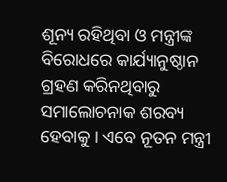ଶୂନ୍ୟ ରହିଥିବା ଓ ମନ୍ତ୍ରୀଙ୍କ ବିରୋଧରେ କାର୍ଯ୍ୟାନୁଷ୍ଠାନ ଗ୍ରହଣ କରିନଥିବାରୁ ସମାଲୋଚନାକ ଶରବ୍ୟ ହେବାକୁ । ଏବେ ନୂତନ ମନ୍ତ୍ରୀ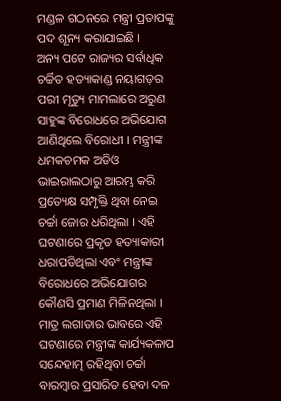ମଣ୍ଡଳ ଗଠନରେ ମନ୍ତ୍ରୀ ପ୍ରତାପଙ୍କୁ ପଦ ଶୂନ୍ୟ କରାଯାଇଛି ।
ଅନ୍ୟ ପଟେ ରାଜ୍ୟର ସର୍ବାଧିକ ଚର୍ଚ୍ଚିତ ହତ୍ୟାକାଣ୍ଡ ନୟାଗଡ଼ର ପରୀ ମୃତ୍ୟୁ ମାମଲାରେ ଅରୁଣ ସାହୁଙ୍କ ବିରୋଧରେ ଅଭିଯୋଗ ଆଣିଥିଲେ ବିରୋଧୀ । ମନ୍ତ୍ରୀଙ୍କ ଧମକଚମକ ଅଡିଓ ଭାଇରାଲଠାରୁ ଆରମ୍ଭ କରି ପ୍ରତ୍ୟେକ୍ଷ ସମ୍ପୃକ୍ତି ଥିବା ନେଇ ଚର୍ଚ୍ଚା ଜୋର ଧରିଥିଲା । ଏହି ଘଟଣାରେ ପ୍ରକୃତ ହତ୍ୟାକାରୀ ଧରାପଡିଥିଲା ଏବଂ ମନ୍ତ୍ରୀଙ୍କ ବିରୋଧରେ ଅଭିଯୋଗର କୌଣସି ପ୍ରମାଣ ମିଳିନଥିଲା । ମାତ୍ର ଲଗାତାର ଭାବରେ ଏହି ଘଟଣାରେ ମନ୍ତ୍ରୀଙ୍କ କାର୍ଯ୍ୟକଳାପ ସନ୍ଦେହାତ୍ମ ରହିଥିବା ଚର୍ଚ୍ଚା ବାରମ୍ବାର ପ୍ରସାରିତ ହେବା ଦଳ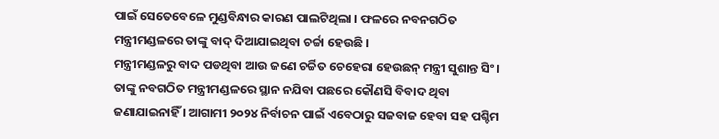ପାଇଁ ସେତେବେଳେ ମୁଣ୍ଡବିନ୍ଧାର କାରଣ ପାଲଟିଥିଲା । ଫଳରେ ନବନଗଠିତ ମନ୍ତ୍ରୀମଣ୍ଡଳରେ ତାଙ୍କୁ ବାଦ୍ ଦିଆଯାଇଥିବା ଚର୍ଚ୍ଚା ହେଉଛି ।
ମନ୍ତ୍ରୀମଣ୍ଡଳରୁ ବାଦ ପଡଥିବା ଆଉ ଜଣେ ଚର୍ଚ୍ଚିତ ଚେହେରା ହେଉଛନ୍ ମନ୍ତ୍ରୀ ସୁଶାନ୍ତ ସିଂ। ତାଙ୍କୁ ନବଗଠିତ ମନ୍ତ୍ରୀମଣ୍ଡଳରେ ସ୍ଥାନ ନଯିବା ପଛରେ କୌଣସି ବିବାଦ ଥିବା ଜଣାଯାଇନାହିଁ । ଆଗାମୀ ୨୦୨୪ ନିର୍ବାଚନ ପାଇଁ ଏବେଠାରୁ ସଜବାଜ ହେବା ସହ ପଶ୍ଚିମ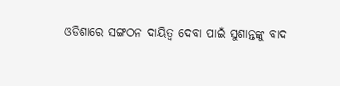ଓଡିଶାରେ ସଙ୍ଗଠନ ଦାୟିତ୍ୱ ଦେବା ପାଇଁ ସୁଶାନ୍ତଙ୍କୁ ବାଦ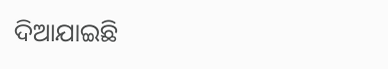ଦିଆଯାଇଛି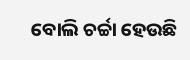ବୋଲି ଚର୍ଚ୍ଚା ହେଉଛି